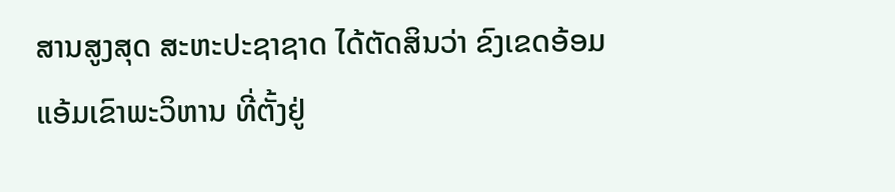ສານສູງສຸດ ສະຫະປະຊາຊາດ ໄດ້ຕັດສິນວ່າ ຂົງເຂດອ້ອມ
ແອ້ມເຂົາພະວິຫານ ທີ່ຕັ້ງຢູ່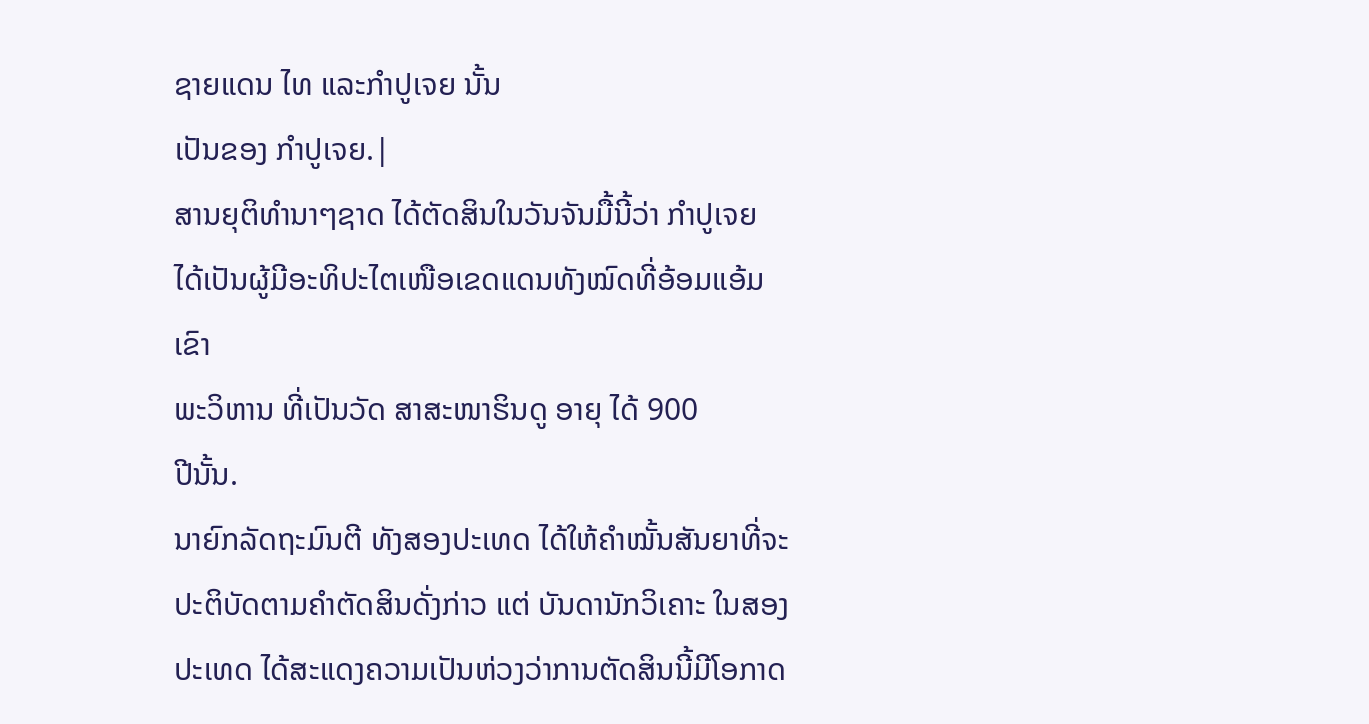ຊາຍແດນ ໄທ ແລະກໍາປູເຈຍ ນັ້ນ
ເປັນຂອງ ກໍາປູເຈຍ.|
ສານຍຸຕິທໍານາໆຊາດ ໄດ້ຕັດສິນໃນວັນຈັນມື້ນີ້ວ່າ ກໍາປູເຈຍ
ໄດ້ເປັນຜູ້ມີອະທິປະໄຕເໜືອເຂດແດນທັງໝົດທີ່ອ້ອມແອ້ມເຂົາ
ພະວິຫານ ທີ່ເປັນວັດ ສາສະໜາຮິນດູ ອາຍຸ ໄດ້ 900
ປີນັ້ນ.
ນາຍົກລັດຖະມົນຕີ ທັງສອງປະເທດ ໄດ້ໃຫ້ຄໍາໝັ້ນສັນຍາທີ່ຈະ
ປະຕິບັດຕາມຄໍາຕັດສິນດັ່ງກ່າວ ແຕ່ ບັນດານັກວິເຄາະ ໃນສອງ
ປະເທດ ໄດ້ສະແດງຄວາມເປັນຫ່ວງວ່າການຕັດສິນນີ້ມີໂອກາດ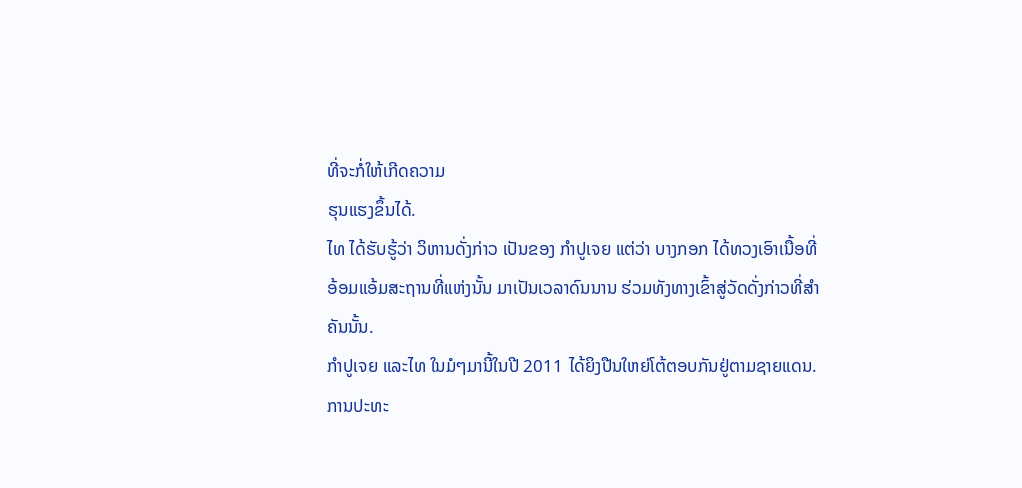ທີ່ຈະກໍ່ໃຫ້ເກີດຄວາມ
ຮຸນແຮງຂຶ້ນໄດ້.
ໄທ ໄດ້ຮັບຮູ້ວ່າ ວິຫານດັ່ງກ່າວ ເປັນຂອງ ກໍາປູເຈຍ ແຕ່ວ່າ ບາງກອກ ໄດ້ທວງເອົາເນື້ອທີ່
ອ້ອມແອ້ມສະຖານທີ່ແຫ່ງນັ້ນ ມາເປັນເວລາດົນນານ ຮ່ວມທັງທາງເຂົ້າສູ່ວັດດັ່ງກ່າວທີ່ສໍາ
ຄັນນັ້ນ.
ກໍາປູເຈຍ ແລະໄທ ໃນມໍໆມານີ້ໃນປີ 2011 ໄດ້ຍິງປືນໃຫຍ່ໂຕ້ຕອບກັນຢູ່ຕາມຊາຍແດນ.
ການປະທະ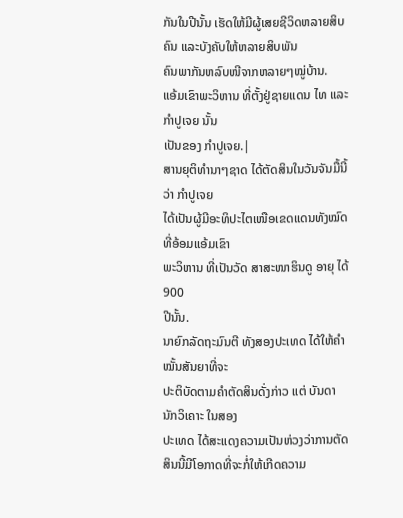ກັນໃນປີນັ້ນ ເຮັດໃຫ້ມີຜູ້ເສຍຊີວິດຫລາຍສິບຄົນ ແລະບັງຄັບໃຫ້ຫລາຍສິບພັນ
ຄົນພາກັນຫລົບໜີຈາກຫລາຍໆໝູ່ບ້ານ.
ແອ້ມເຂົາພະວິຫານ ທີ່ຕັ້ງຢູ່ຊາຍແດນ ໄທ ແລະກໍາປູເຈຍ ນັ້ນ
ເປັນຂອງ ກໍາປູເຈຍ.|
ສານຍຸຕິທໍານາໆຊາດ ໄດ້ຕັດສິນໃນວັນຈັນມື້ນີ້ວ່າ ກໍາປູເຈຍ
ໄດ້ເປັນຜູ້ມີອະທິປະໄຕເໜືອເຂດແດນທັງໝົດທີ່ອ້ອມແອ້ມເຂົາ
ພະວິຫານ ທີ່ເປັນວັດ ສາສະໜາຮິນດູ ອາຍຸ ໄດ້ 900
ປີນັ້ນ.
ນາຍົກລັດຖະມົນຕີ ທັງສອງປະເທດ ໄດ້ໃຫ້ຄໍາໝັ້ນສັນຍາທີ່ຈະ
ປະຕິບັດຕາມຄໍາຕັດສິນດັ່ງກ່າວ ແຕ່ ບັນດານັກວິເຄາະ ໃນສອງ
ປະເທດ ໄດ້ສະແດງຄວາມເປັນຫ່ວງວ່າການຕັດສິນນີ້ມີໂອກາດທີ່ຈະກໍ່ໃຫ້ເກີດຄວາມ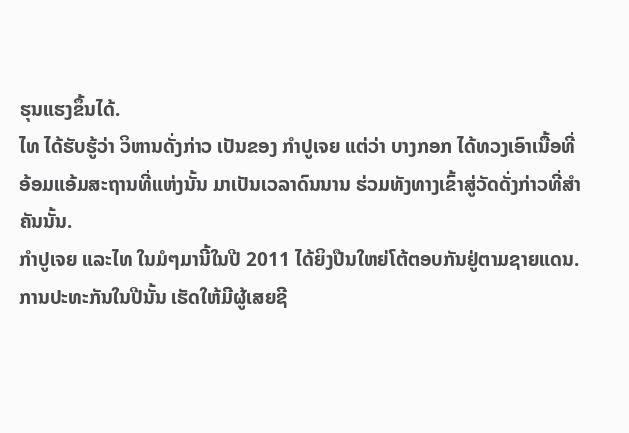ຮຸນແຮງຂຶ້ນໄດ້.
ໄທ ໄດ້ຮັບຮູ້ວ່າ ວິຫານດັ່ງກ່າວ ເປັນຂອງ ກໍາປູເຈຍ ແຕ່ວ່າ ບາງກອກ ໄດ້ທວງເອົາເນື້ອທີ່
ອ້ອມແອ້ມສະຖານທີ່ແຫ່ງນັ້ນ ມາເປັນເວລາດົນນານ ຮ່ວມທັງທາງເຂົ້າສູ່ວັດດັ່ງກ່າວທີ່ສໍາ
ຄັນນັ້ນ.
ກໍາປູເຈຍ ແລະໄທ ໃນມໍໆມານີ້ໃນປີ 2011 ໄດ້ຍິງປືນໃຫຍ່ໂຕ້ຕອບກັນຢູ່ຕາມຊາຍແດນ.
ການປະທະກັນໃນປີນັ້ນ ເຮັດໃຫ້ມີຜູ້ເສຍຊີ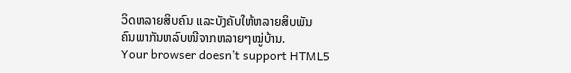ວິດຫລາຍສິບຄົນ ແລະບັງຄັບໃຫ້ຫລາຍສິບພັນ
ຄົນພາກັນຫລົບໜີຈາກຫລາຍໆໝູ່ບ້ານ.
Your browser doesn’t support HTML5